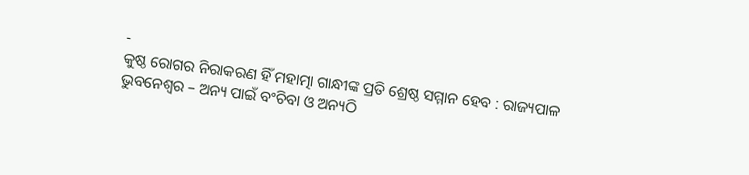-
କୁଷ୍ଠ ରୋଗର ନିରାକରଣ ହିଁ ମହାତ୍ମା ଗାନ୍ଧୀଙ୍କ ପ୍ରତି ଶ୍ରେଷ୍ଠ ସମ୍ମାନ ହେବ : ରାଜ୍ୟପାଳ
ଭୁବନେଶ୍ୱର – ଅନ୍ୟ ପାଇଁ ବଂଚିବା ଓ ଅନ୍ୟଠି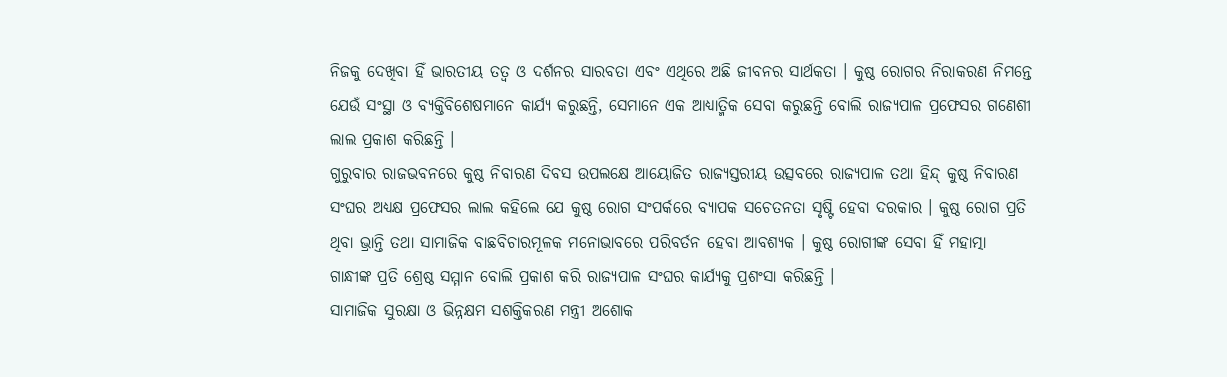ନିଜକୁ ଦେଖିବା ହିଁ ଭାରତୀୟ ତତ୍ୱ ଓ ଦର୍ଶନର ସାରବତା ଏବଂ ଏଥିରେ ଅଛି ଜୀବନର ସାର୍ଥକତା । କୁଷ୍ଠ ରୋଗର ନିରାକରଣ ନିମନ୍ତେ ଯେଉଁ ସଂସ୍ଥା ଓ ବ୍ୟକ୍ତିବିଶେଷମାନେ କାର୍ଯ୍ୟ କରୁଛନ୍ତି, ସେମାନେ ଏକ ଆଧ୍ୟାତ୍ମିକ ସେବା କରୁଛନ୍ତି ବୋଲି ରାଜ୍ୟପାଳ ପ୍ରଫେସର ଗଣେଶୀ ଲାଲ ପ୍ରକାଶ କରିଛନ୍ତି ।
ଗୁରୁବାର ରାଜଭବନରେ କୁଷ୍ଠ ନିବାରଣ ଦିବସ ଉପଲକ୍ଷେ ଆୟୋଜିତ ରାଜ୍ୟସ୍ତରୀୟ ଉତ୍ସବରେ ରାଜ୍ୟପାଳ ତଥା ହିନ୍ଦ୍ କୁଷ୍ଠ ନିବାରଣ ସଂଘର ଅଧ୍ୟକ୍ଷ ପ୍ରଫେସର ଲାଲ କହିଲେ ଯେ କୁଷ୍ଠ ରୋଗ ସଂପର୍କରେ ବ୍ୟାପକ ସଚେତନତା ସୃଷ୍ଟି ହେବା ଦରକାର । କୁଷ୍ଠ ରୋଗ ପ୍ରତି ଥିବା ଭ୍ରାନ୍ତି ତଥା ସାମାଜିକ ବାଛବିଚାରମୂଳକ ମନୋଭାବରେ ପରିବର୍ତନ ହେବା ଆବଶ୍ୟକ । କୁଷ୍ଠ ରୋଗୀଙ୍କ ସେବା ହିଁ ମହାତ୍ମା ଗାନ୍ଧୀଙ୍କ ପ୍ରତି ଶ୍ରେଷ୍ଠ ସମ୍ମାନ ବୋଲି ପ୍ରକାଶ କରି ରାଜ୍ୟପାଳ ସଂଘର କାର୍ଯ୍ୟକୁ ପ୍ରଶଂସା କରିଛନ୍ତି ।
ସାମାଜିକ ସୁରକ୍ଷା ଓ ଭିନ୍ନକ୍ଷମ ସଶକ୍ତିକରଣ ମନ୍ତ୍ରୀ ଅଶୋକ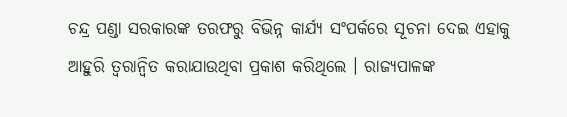ଚନ୍ଦ୍ର ପଣ୍ଡା ସରକାରଙ୍କ ତରଫରୁ ବିଭିନ୍ନ କାର୍ଯ୍ୟ ସଂପର୍କରେ ସୂଚନା ଦେଇ ଏହାକୁ ଆହୁରି ତ୍ୱରାନ୍ୱିତ କରାଯାଉଥିବା ପ୍ରକାଶ କରିଥିଲେ । ରାଜ୍ୟପାଳଙ୍କ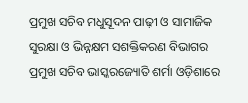ପ୍ରମୁଖ ସଚିବ ମଧୁସୂଦନ ପାଢ଼ୀ ଓ ସାମାଜିକ ସୁରକ୍ଷା ଓ ଭିନ୍ନକ୍ଷମ ସଶକ୍ତିକରଣ ବିଭାଗର ପ୍ରମୁଖ ସଚିବ ଭାସ୍କରଜ୍ୟୋତି ଶର୍ମା ଓଡ଼ିଶାରେ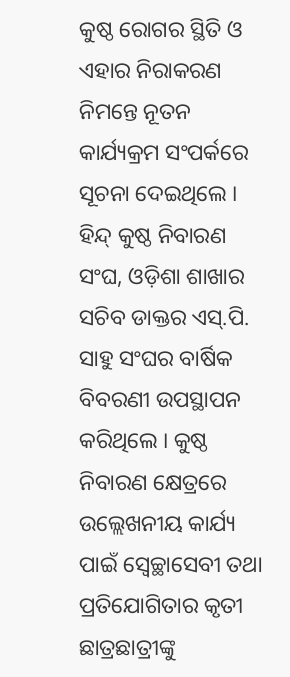କୁଷ୍ଠ ରୋଗର ସ୍ଥିତି ଓ ଏହାର ନିରାକରଣ ନିମନ୍ତେ ନୂତନ କାର୍ଯ୍ୟକ୍ରମ ସଂପର୍କରେ ସୂଚନା ଦେଇଥିଲେ ।
ହିନ୍ଦ୍ କୁଷ୍ଠ ନିବାରଣ ସଂଘ, ଓଡ଼ିଶା ଶାଖାର ସଚିବ ଡାକ୍ତର ଏସ୍.ପି. ସାହୁ ସଂଘର ବାର୍ଷିକ ବିବରଣୀ ଉପସ୍ଥାପନ
କରିଥିଲେ । କୁଷ୍ଠ ନିବାରଣ କ୍ଷେତ୍ରରେ ଉଲ୍ଲେଖନୀୟ କାର୍ଯ୍ୟ ପାଇଁ ସ୍ୱେଚ୍ଛାସେବୀ ତଥା ପ୍ରତିଯୋଗିତାର କୃତୀ ଛାତ୍ରଛାତ୍ରୀଙ୍କୁ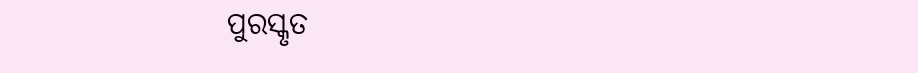ପୁରସ୍କୃତ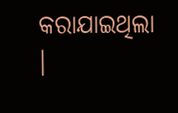କରାଯାଇଥିଲା ।